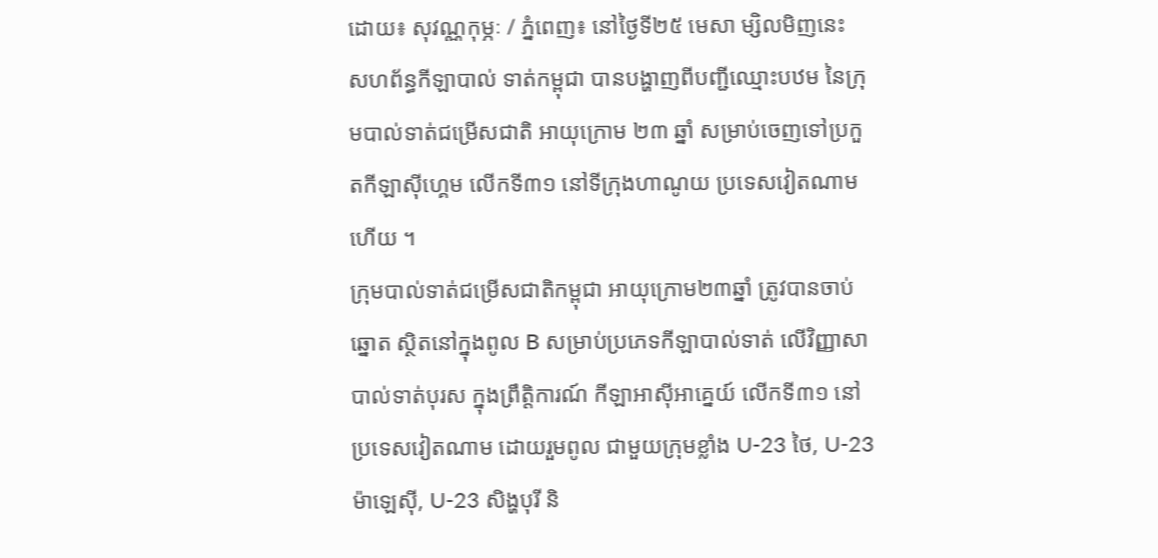ដោយ៖ សុវណ្ណកុម្ភៈ / ភ្នំពេញ៖ នៅថ្ងៃទី២៥ មេសា ម្សិលមិញនេះ សហព័ន្ធកីឡាបាល់ ទាត់កម្ពុជា បានបង្ហាញពីបញ្ជីឈ្មោះបឋម នៃក្រុមបាល់ទាត់ជម្រើសជាតិ អាយុក្រោម ២៣ ឆ្នាំ សម្រាប់ចេញទៅប្រកួតកីឡាស៊ីហ្គេម លើកទី៣១ នៅទីក្រុងហាណូយ ប្រទេសវៀតណាមហើយ ។
ក្រុមបាល់ទាត់ជម្រើសជាតិកម្ពុជា អាយុក្រោម២៣ឆ្នាំ ត្រូវបានចាប់ឆ្នោត ស្ថិតនៅក្នុងពូល B សម្រាប់ប្រភេទកីឡាបាល់ទាត់ លើវិញ្ញាសាបាល់ទាត់បុរស ក្នុងព្រឹត្តិការណ៍ កីឡាអាស៊ីអាគ្នេយ៍ លើកទី៣១ នៅប្រទេសវៀតណាម ដោយរួមពូល ជាមួយក្រុមខ្លាំង U-23 ថៃ, U-23 ម៉ាឡេស៊ី, U-23 សិង្ហបុរី និ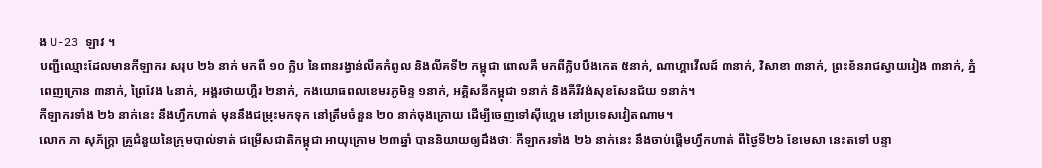ង U-23 ឡាវ ។
បញ្ជីឈ្មោះដែលមានកីឡាករ សរុប ២៦ នាក់ មកពី ១០ ក្លិប នៃពានរង្វាន់លីគកំពូល និងលីគទី២ កម្ពុជា ពោលគឺ មកពីក្លិបបឹងកេត ៥នាក់, ណាហ្គាវើលដ៍ ៣នាក់, វិសាខា ៣នាក់, ព្រះខ័នរាជស្វាយរៀង ៣នាក់, ភ្នំពេញក្រោន ៣នាក់, ព្រៃវែង ៤នាក់, អង្គរថាយហ្គឺរ ២នាក់, កងយោធពលខេមរភូមិន្ទ ១នាក់, អគ្គិសនីកម្ពុជា ១នាក់ និងគីរីវង់សុខសែនជ័យ ១នាក់។
កីឡាករទាំង ២៦ នាក់នេះ នឹងហ្វឹកហាត់ មុននឹងជម្រុះមកទុក នៅត្រឹមចំនួន ២០ នាក់ចុងក្រោយ ដើម្បីចេញទៅស៊ីហ្គេម នៅប្រទេសវៀតណាម។
លោក ភា សុភ័ក្ត្រា គ្រូជំនួយនៃក្រុមបាល់ទាត់ ជម្រើសជាតិកម្ពុជា អាយុក្រោម ២៣ឆ្នាំ បាននិយាយឲ្យដឹងថាៈ កីឡាករទាំង ២៦ នាក់នេះ នឹងចាប់ផ្ដើមហ្វឹកហាត់ ពីថ្ងៃទី២៦ ខែមេសា នេះតទៅ បន្ទា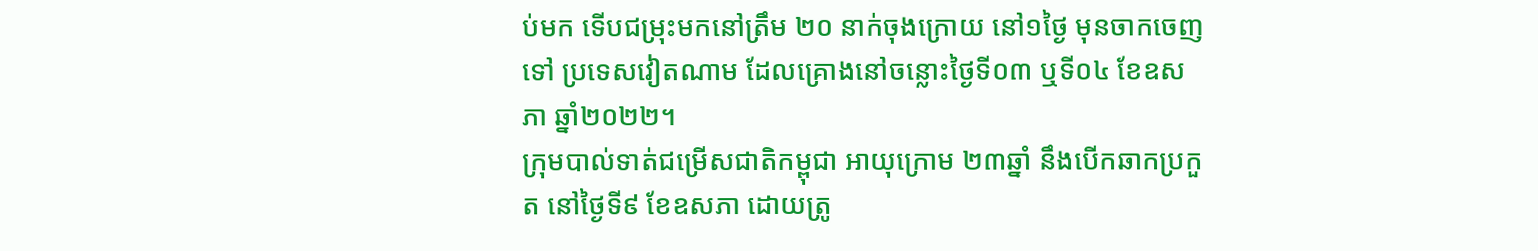ប់មក ទើបជម្រុះមកនៅត្រឹម ២០ នាក់ចុងក្រោយ នៅ១ថ្ងៃ មុនចាកចេញទៅ ប្រទេសវៀតណាម ដែលគ្រោងនៅចន្លោះថ្ងៃទី០៣ ឬទី០៤ ខែឧសភា ឆ្នាំ២០២២។
ក្រុមបាល់ទាត់ជម្រើសជាតិកម្ពុជា អាយុក្រោម ២៣ឆ្នាំ នឹងបើកឆាកប្រកួត នៅថ្ងៃទី៩ ខែឧសភា ដោយត្រូ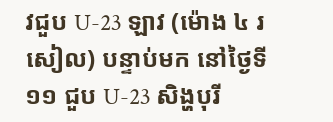វជួប U-23 ឡាវ (ម៉ោង ៤ រសៀល) បន្ទាប់មក នៅថ្ងៃទី១១ ជួប U-23 សិង្ហបុរី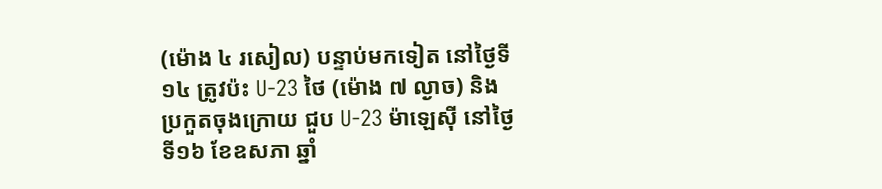(ម៉ោង ៤ រសៀល) បន្ទាប់មកទៀត នៅថ្ងៃទី១៤ ត្រូវប៉ះ U-23 ថៃ (ម៉ោង ៧ ល្ងាច) និងប្រកួតចុងក្រោយ ជួប U-23 ម៉ាឡេស៊ី នៅថ្ងៃទី១៦ ខែឧសភា ឆ្នាំ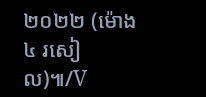២០២២ (ម៉ោង ៤ រសៀល)៕/V